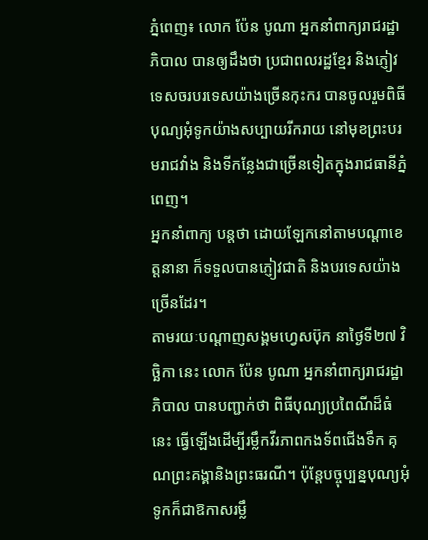ភ្នំពេញ៖ លោក ប៉ែន បូណា អ្នកនាំពាក្យរាជរដ្ឋាភិបាល បានឲ្យដឹងថា ប្រជាពលរដ្ឋខ្មែរ និងភ្ញៀវទេសចរបរទេសយ៉ាងច្រើនកុះករ បានចូលរួមពិធីបុណ្យអុំទូកយ៉ាងសប្បាយរីករាយ នៅមុខព្រះបរមរាជវាំង និងទីកន្លែងជាច្រើនទៀតក្នុងរាជធានីភ្នំពេញ។
អ្នកនាំពាក្យ បន្ដថា ដោយឡែកនៅតាមបណ្តាខេត្តនានា ក៏ទទួលបានភ្ញៀវជាតិ និងបរទេសយ៉ាងច្រើនដែរ។
តាមរយៈបណ្ដាញសង្គមហ្វេសប៊ុក នាថ្ងៃទី២៧ វិច្ឆិកា នេះ លោក ប៉ែន បូណា អ្នកនាំពាក្យរាជរដ្ឋាភិបាល បានបញ្ជាក់ថា ពិធីបុណ្យប្រពៃណីដ៏ធំនេះ ធ្វើឡើងដើម្បីរម្លឹកវីរភាពកងទ័ពជើងទឹក គុណព្រះគង្គានិងព្រះធរណី។ ប៉ុន្តែបច្ចុប្បន្នបុណ្យអុំទូកក៏ជាឱកាសរម្លឹ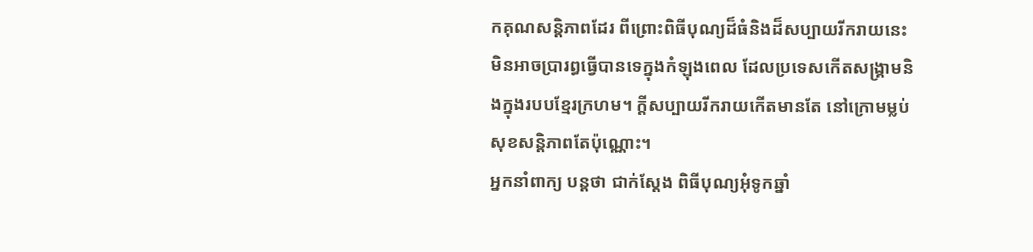កគុណសន្តិភាពដែរ ពីព្រោះពិធីបុណ្យដ៏ធំនិងដ៏សប្បាយរីករាយនេះ មិនអាចប្រារព្ធធ្វើបានទេក្នុងកំឡុងពេល ដែលប្រទេសកើតសង្គ្រាមនិងក្នុងរបបខ្មែរក្រហម។ ក្តីសប្បាយរីករាយកើតមានតែ នៅក្រោមម្លប់សុខសន្តិភាពតែប៉ុណ្ណោះ។
អ្នកនាំពាក្យ បន្ដថា ជាក់ស្តែង ពិធីបុណ្យអុំទូកឆ្នាំ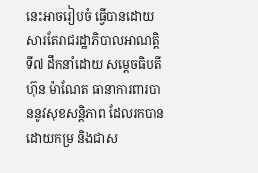នេះអាចរៀបចំ ធ្វើបានដោយសារតែរាជរដ្ឋាភិបាលអាណត្តិទី៧ ដឹកនាំដោយ សម្តេចធិបតី ហ៊ុន ម៉ាណែត ធានាការពារបាននូវសុខសន្តិភាព ដែលរកបានដោយកម្រ និងជាស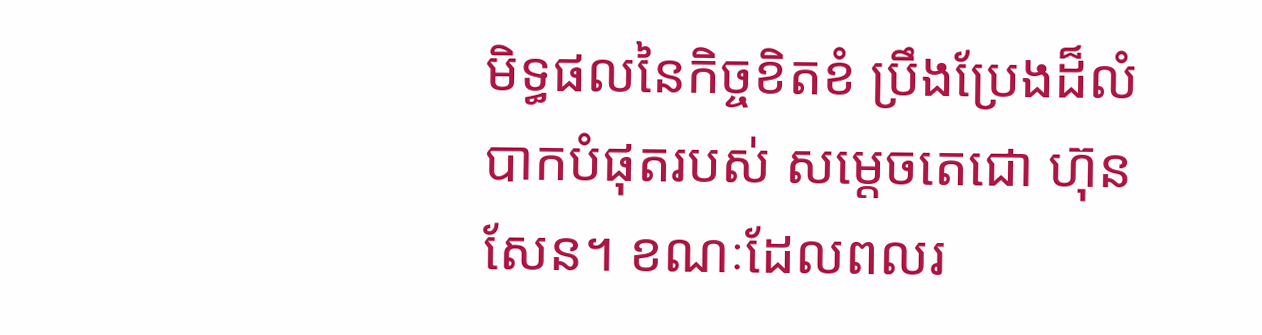មិទ្ធផលនៃកិច្ចខិតខំ ប្រឹងប្រែងដ៏លំបាកបំផុតរបស់ សម្តេចតេជោ ហ៊ុន សែន។ ខណៈដែលពលរ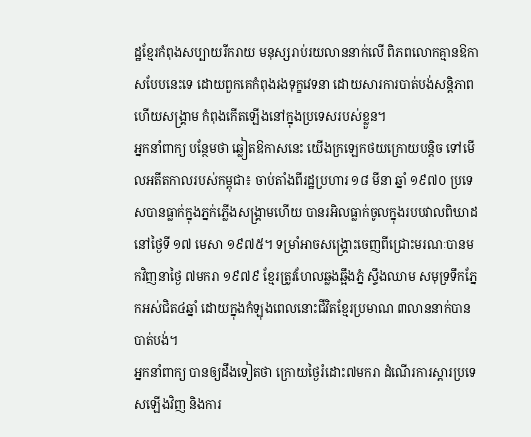ដ្ឋខ្មែរកំពុងសប្បាយរីករាយ មនុស្សរាប់រយលាននាក់លើ ពិភពលោកគ្មានឱកាសបែបនេះទេ ដោយពួកគេកំពុងរងទុក្ខវេទនា ដោយសារការបាត់បង់សន្តិភាពហើយសង្គ្រាម កំពុងកើតឡើងនៅក្នុងប្រទេសរបស់ខ្លួន។
អ្នកនាំពាក្យ បន្ថែមថា ឆ្លៀតឱកាសនេះ យើងក្រឡេកថយក្រោយបន្តិច ទៅមើលអតីតកាលរបស់កម្ពុជា៖ ចាប់តាំងពីរដ្ឋប្រហារ ១៨ មីនា ឆ្នាំ ១៩៧០ ប្រទេសបានធ្លាក់ក្នុងភ្នក់ភ្លើងសង្គ្រាមហើយ បានរអិលធ្លាក់ចូលក្នុងរបបវាលពិឃាដនៅថ្ងៃទី ១៧ មេសា ១៩៧៥។ ទម្រាំអាចសង្គ្រោះចេញពីជ្រោះមរណៈបានមកវិញនាថ្ងៃ ៧មករា ១៩៧៩ ខ្មែរត្រូវហែលឆ្លងឆ្អឹងភ្នំ ស្ទឹងឈាម សមុទ្រទឹកភ្នែកអស់ជិត៤ឆ្នាំ ដោយក្នុងកំឡុងពេលនោះជីវិតខ្មែរប្រមាណ ៣លាននាក់បានបាត់បង់។
អ្នកនាំពាក្យ បានឲ្យដឹងទៀតថា ក្រោយថ្ងៃរំដោះ៧មករា ដំណើរការស្តារប្រទេសឡើងវិញ និងការ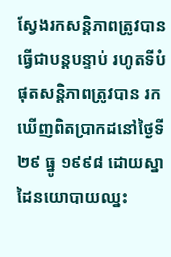ស្វែងរកសន្តិភាពត្រូវបានធ្វើជាបន្តបន្ទាប់ រហូតទីបំផុតសន្តិភាពត្រូវបាន រកឃើញពិតប្រាកដនៅថ្ងៃទី ២៩ ធ្នូ ១៩៩៨ ដោយស្នាដៃនយោបាយឈ្នះ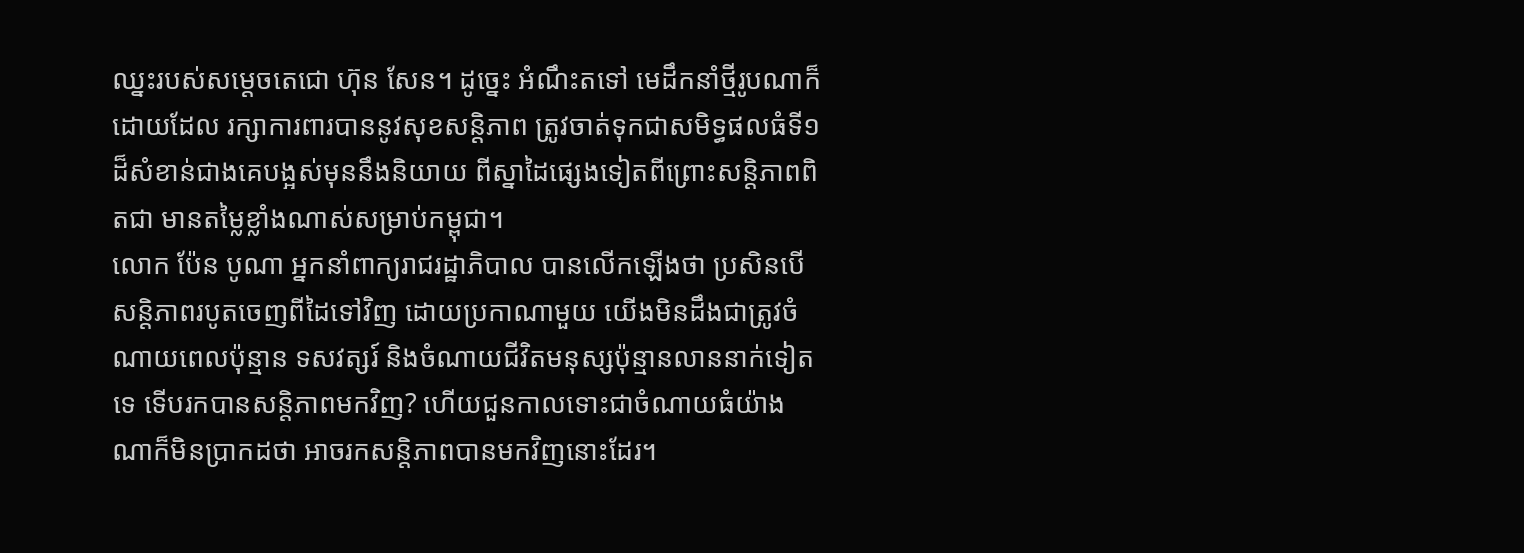ឈ្នះរបស់សម្តេចតេជោ ហ៊ុន សែន។ ដូច្នេះ អំណឹះតទៅ មេដឹកនាំថ្មីរូបណាក៏ដោយដែល រក្សាការពារបាននូវសុខសន្តិភាព ត្រូវចាត់ទុកជាសមិទ្ធផលធំទី១ ដ៏សំខាន់ជាងគេបង្អស់មុននឹងនិយាយ ពីស្នាដៃផ្សេងទៀតពីព្រោះសន្តិភាពពិតជា មានតម្លៃខ្លាំងណាស់សម្រាប់កម្ពុជា។
លោក ប៉ែន បូណា អ្នកនាំពាក្យរាជរដ្ឋាភិបាល បានលើកឡើងថា ប្រសិនបើសន្តិភាពរបូតចេញពីដៃទៅវិញ ដោយប្រកាណាមួយ យើងមិនដឹងជាត្រូវចំណាយពេលប៉ុន្មាន ទសវត្សរ៍ និងចំណាយជីវិតមនុស្សប៉ុន្មានលាននាក់ទៀតទេ ទើបរកបានសន្តិភាពមកវិញ? ហើយជួនកាលទោះជាចំណាយធំយ៉ាងណាក៏មិនប្រាកដថា អាចរកសន្តិភាពបានមកវិញនោះដែរ។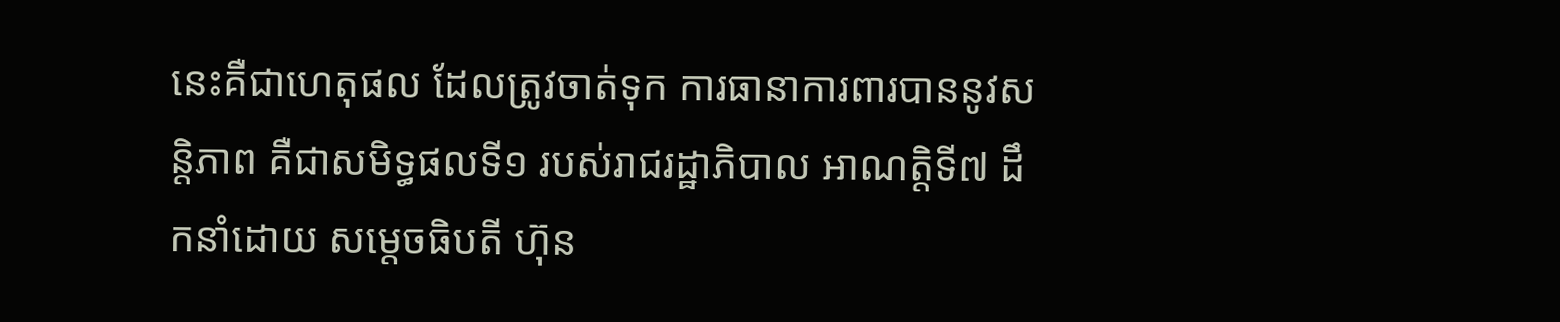នេះគឺជាហេតុផល ដែលត្រូវចាត់ទុក ការធានាការពារបាននូវសន្តិភាព គឺជាសមិទ្ធផលទី១ របស់រាជរដ្ឋាភិបាល អាណត្តិទី៧ ដឹកនាំដោយ សម្តេចធិបតី ហ៊ុន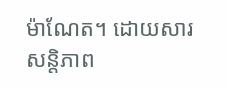ម៉ាណែត។ ដោយសារសន្តិភាព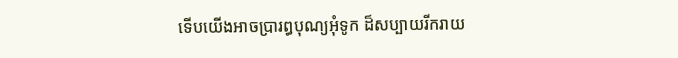ទើបយើងអាចប្រារព្ធបុណ្យអុំទូក ដ៏សប្បាយរីករាយ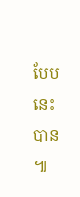បែបនេះបាន ៕